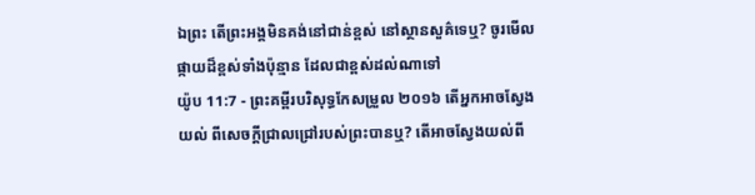ឯព្រះ តើព្រះអង្គមិនគង់នៅជាន់ខ្ពស់ នៅស្ថានសួគ៌ទេឬ? ចូរមើលផ្កាយដ៏ខ្ពស់ទាំងប៉ុន្មាន ដែលជាខ្ពស់ដល់ណាទៅ
យ៉ូប 11:7 - ព្រះគម្ពីរបរិសុទ្ធកែសម្រួល ២០១៦ តើអ្នកអាចស្វែងយល់ ពីសេចក្ដីជ្រាលជ្រៅរបស់ព្រះបានឬ? តើអាចស្វែងយល់ពី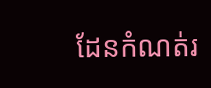ដែនកំណត់រ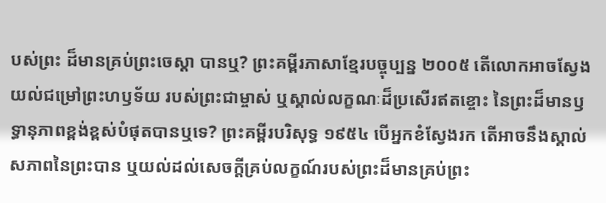បស់ព្រះ ដ៏មានគ្រប់ព្រះចេស្តា បានឬ? ព្រះគម្ពីរភាសាខ្មែរបច្ចុប្បន្ន ២០០៥ តើលោកអាចស្វែងយល់ជម្រៅព្រះហឫទ័យ របស់ព្រះជាម្ចាស់ ឬស្គាល់លក្ខណៈដ៏ប្រសើរឥតខ្ចោះ នៃព្រះដ៏មានឫទ្ធានុភាពខ្ពង់ខ្ពស់បំផុតបានឬទេ? ព្រះគម្ពីរបរិសុទ្ធ ១៩៥៤ បើអ្នកខំស្វែងរក តើអាចនឹងស្គាល់សភាពនៃព្រះបាន ឬយល់ដល់សេចក្ដីគ្រប់លក្ខណ៍របស់ព្រះដ៏មានគ្រប់ព្រះ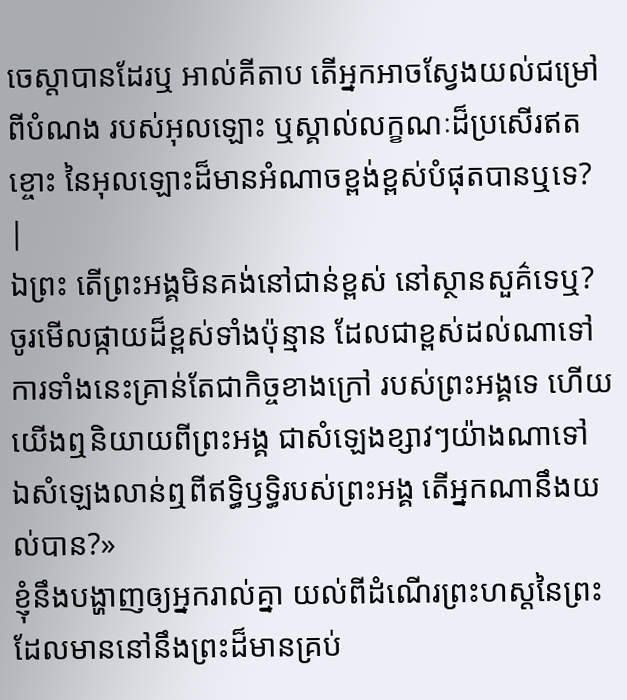ចេស្តាបានដែរឬ អាល់គីតាប តើអ្នកអាចស្វែងយល់ជម្រៅពីបំណង របស់អុលឡោះ ឬស្គាល់លក្ខណៈដ៏ប្រសើរឥតខ្ចោះ នៃអុលឡោះដ៏មានអំណាចខ្ពង់ខ្ពស់បំផុតបានឬទេ? |
ឯព្រះ តើព្រះអង្គមិនគង់នៅជាន់ខ្ពស់ នៅស្ថានសួគ៌ទេឬ? ចូរមើលផ្កាយដ៏ខ្ពស់ទាំងប៉ុន្មាន ដែលជាខ្ពស់ដល់ណាទៅ
ការទាំងនេះគ្រាន់តែជាកិច្ចខាងក្រៅ របស់ព្រះអង្គទេ ហើយយើងឮនិយាយពីព្រះអង្គ ជាសំឡេងខ្សាវៗយ៉ាងណាទៅ ឯសំឡេងលាន់ឮពីឥទ្ធិឫទ្ធិរបស់ព្រះអង្គ តើអ្នកណានឹងយល់បាន?»
ខ្ញុំនឹងបង្ហាញឲ្យអ្នករាល់គ្នា យល់ពីដំណើរព្រះហស្តនៃព្រះ ដែលមាននៅនឹងព្រះដ៏មានគ្រប់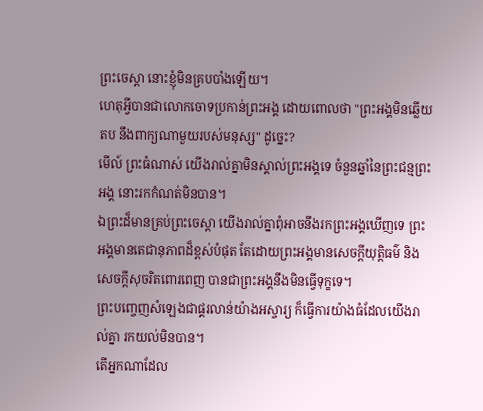ព្រះចេស្តា នោះខ្ញុំមិនគ្របបាំងឡើយ។
ហេតុអ្វីបានជាលោកចោទប្រកាន់ព្រះអង្គ ដោយពោលថា "ព្រះអង្គមិនឆ្លើយតប នឹងពាក្យណាមួយរបស់មនុស្ស" ដូច្នេះ?
មើល៍ ព្រះធំណាស់ យើងរាល់គ្នាមិនស្គាល់ព្រះអង្គទេ ចំនួនឆ្នាំនៃព្រះជន្មព្រះអង្គ នោះរកកំណត់មិនបាន។
ឯព្រះដ៏មានគ្រប់ព្រះចេស្តា យើងរាល់គ្នាពុំអាចនឹងរកព្រះអង្គឃើញទេ ព្រះអង្គមានតេជានុភាពដ៏ខ្ពស់បំផុត តែដោយព្រះអង្គមានសេចក្ដីយុត្តិធម៌ និងសេចក្ដីសុចរិតពោរពេញ បានជាព្រះអង្គនឹងមិនធ្វើទុក្ខទេ។
ព្រះបញ្ចេញសំឡេងជាផ្គរលាន់យ៉ាងអស្ចារ្យ ក៏ធ្វើការយ៉ាងធំដែលយើងរាល់គ្នា រកយល់មិនបាន។
តើអ្នកណាដែល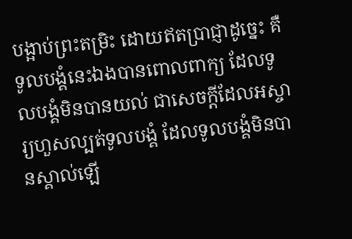បង្អាប់ព្រះតម្រិះ ដោយឥតប្រាជ្ញាដូច្នេះ គឺទូលបង្គំនេះឯងបានពោលពាក្យ ដែលទូលបង្គំមិនបានយល់ ជាសេចក្ដីដែលអស្ចារ្យហួសល្បត់ទូលបង្គំ ដែលទូលបង្គំមិនបានស្គាល់ឡើ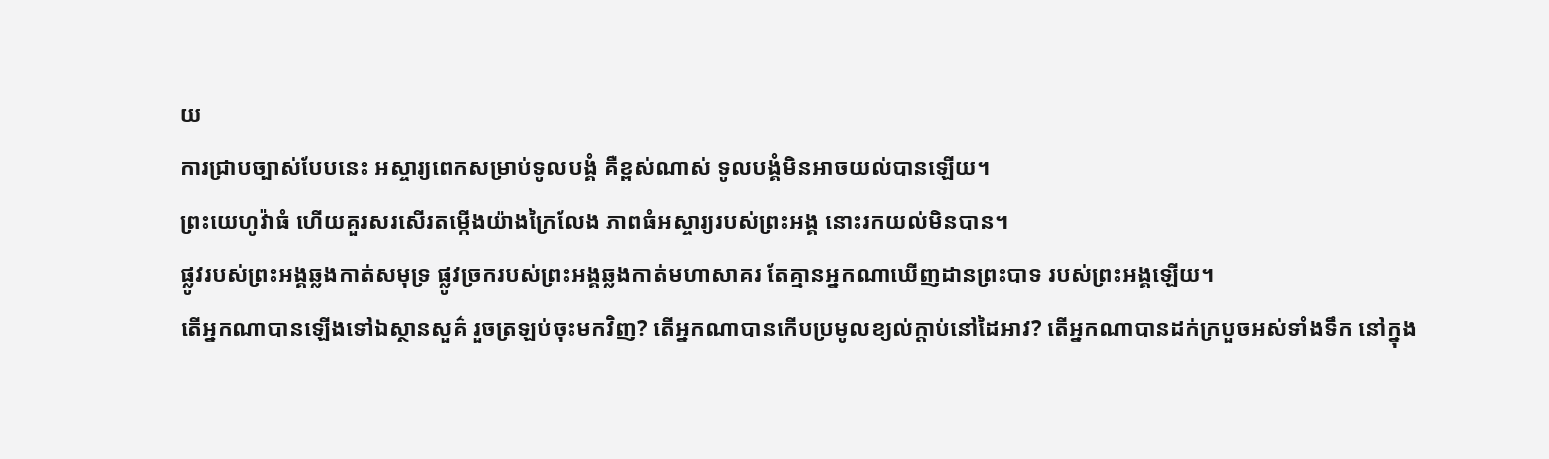យ
ការជ្រាបច្បាស់បែបនេះ អស្ចារ្យពេកសម្រាប់ទូលបង្គំ គឺខ្ពស់ណាស់ ទូលបង្គំមិនអាចយល់បានឡើយ។
ព្រះយេហូវ៉ាធំ ហើយគួរសរសើរតម្កើងយ៉ាងក្រៃលែង ភាពធំអស្ចារ្យរបស់ព្រះអង្គ នោះរកយល់មិនបាន។
ផ្លូវរបស់ព្រះអង្គឆ្លងកាត់សមុទ្រ ផ្លូវច្រករបស់ព្រះអង្គឆ្លងកាត់មហាសាគរ តែគ្មានអ្នកណាឃើញដានព្រះបាទ របស់ព្រះអង្គឡើយ។
តើអ្នកណាបានឡើងទៅឯស្ថានសួគ៌ រួចត្រឡប់ចុះមកវិញ? តើអ្នកណាបានកើបប្រមូលខ្យល់ក្តាប់នៅដៃអាវ? តើអ្នកណាបានដក់ក្របួចអស់ទាំងទឹក នៅក្នុង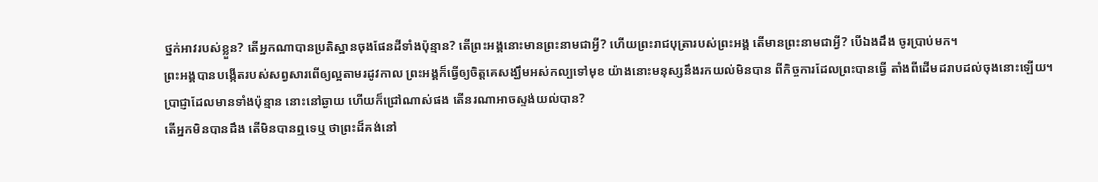ថ្នក់អាវរបស់ខ្លួន? តើអ្នកណាបានប្រតិស្ឋានចុងផែនដីទាំងប៉ុន្មាន? តើព្រះអង្គនោះមានព្រះនាមជាអ្វី? ហើយព្រះរាជបុត្រារបស់ព្រះអង្គ តើមានព្រះនាមជាអ្វី? បើឯងដឹង ចូរប្រាប់មក។
ព្រះអង្គបានបង្កើតរបស់សព្វសារពើឲ្យល្អតាមរដូវកាល ព្រះអង្គក៏ធ្វើឲ្យចិត្តគេសង្ឃឹមអស់កល្បទៅមុខ យ៉ាងនោះមនុស្សនឹងរកយល់មិនបាន ពីកិច្ចការដែលព្រះបានធ្វើ តាំងពីដើមដរាបដល់ចុងនោះឡើយ។
ប្រាជ្ញាដែលមានទាំងប៉ុន្មាន នោះនៅឆ្ងាយ ហើយក៏ជ្រៅណាស់ផង តើនរណាអាចស្ទង់យល់បាន?
តើអ្នកមិនបានដឹង តើមិនបានឮទេឬ ថាព្រះដ៏គង់នៅ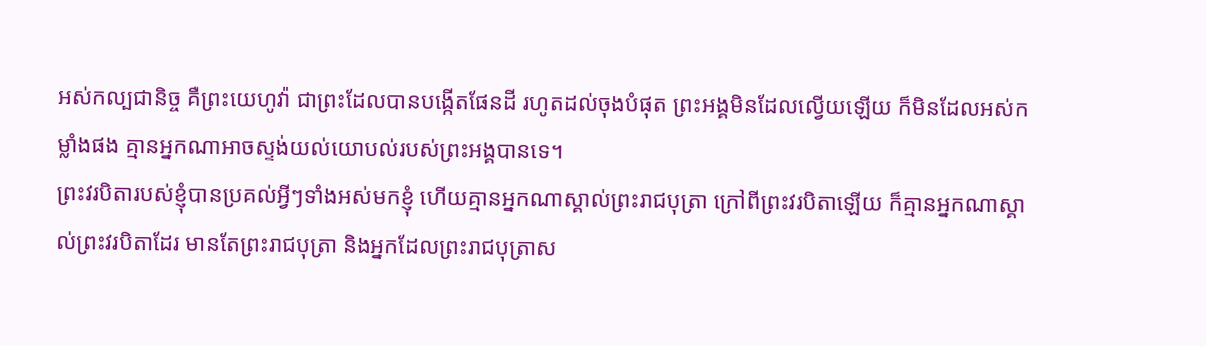អស់កល្បជានិច្ច គឺព្រះយេហូវ៉ា ជាព្រះដែលបានបង្កើតផែនដី រហូតដល់ចុងបំផុត ព្រះអង្គមិនដែលល្វើយឡើយ ក៏មិនដែលអស់កម្លាំងផង គ្មានអ្នកណាអាចស្ទង់យល់យោបល់របស់ព្រះអង្គបានទេ។
ព្រះវរបិតារបស់ខ្ញុំបានប្រគល់អ្វីៗទាំងអស់មកខ្ញុំ ហើយគ្មានអ្នកណាស្គាល់ព្រះរាជបុត្រា ក្រៅពីព្រះវរបិតាឡើយ ក៏គ្មានអ្នកណាស្គាល់ព្រះវរបិតាដែរ មានតែព្រះរាជបុត្រា និងអ្នកដែលព្រះរាជបុត្រាស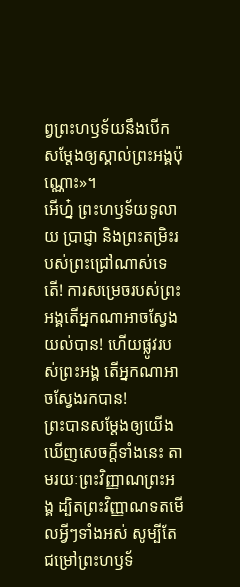ព្វព្រះហឫទ័យនឹងបើកសម្តែងឲ្យស្គាល់ព្រះអង្គប៉ុណ្ណោះ»។
អើហ្ន៎ ព្រះហឫទ័យទូលាយ ប្រាជ្ញា និងព្រះតម្រិះរបស់ព្រះជ្រៅណាស់ទេតើ! ការសម្រេចរបស់ព្រះអង្គតើអ្នកណាអាចស្វែងយល់បាន! ហើយផ្លូវរបស់ព្រះអង្គ តើអ្នកណាអាចស្វែងរកបាន!
ព្រះបានសម្ដែងឲ្យយើងឃើញសេចក្តីទាំងនេះ តាមរយៈព្រះវិញ្ញាណព្រះអង្គ ដ្បិតព្រះវិញ្ញាណទតមើលអ្វីៗទាំងអស់ សូម្បីតែជម្រៅព្រះហឫទ័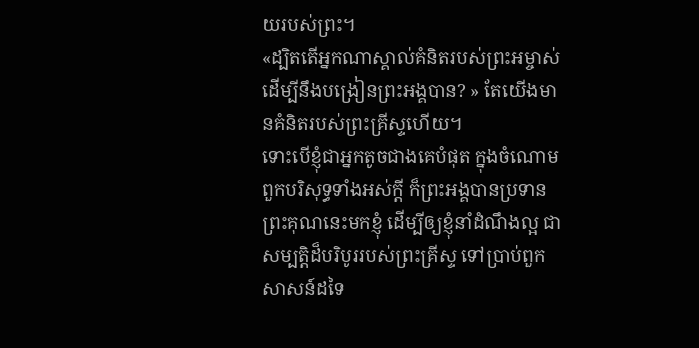យរបស់ព្រះ។
«ដ្បិតតើអ្នកណាស្គាល់គំនិតរបស់ព្រះអម្ចាស់ ដើម្បីនឹងបង្រៀនព្រះអង្គបាន? » តែយើងមានគំនិតរបស់ព្រះគ្រីស្ទហើយ។
ទោះបើខ្ញុំជាអ្នកតូចជាងគេបំផុត ក្នុងចំណោមពួកបរិសុទ្ធទាំងអស់ក្តី ក៏ព្រះអង្គបានប្រទានព្រះគុណនេះមកខ្ញុំ ដើម្បីឲ្យខ្ញុំនាំដំណឹងល្អ ជាសម្បត្តិដ៏បរិបូររបស់ព្រះគ្រីស្ទ ទៅប្រាប់ពួកសាសន៍ដទៃ